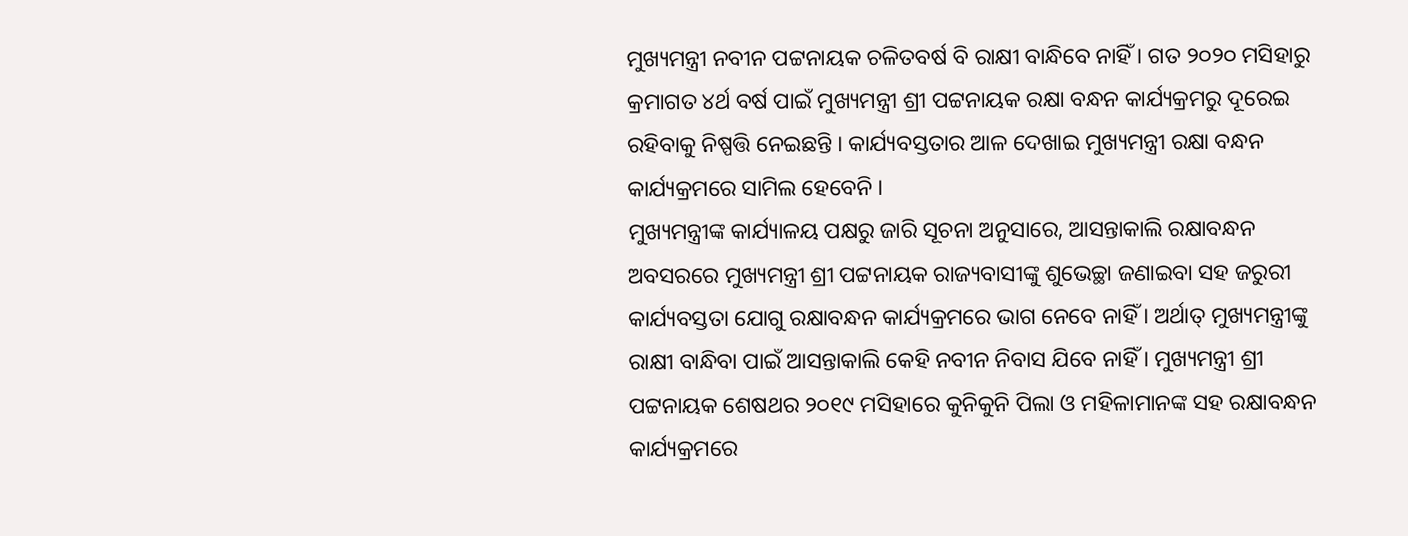ମୁଖ୍ୟମନ୍ତ୍ରୀ ନବୀନ ପଟ୍ଟନାୟକ ଚଳିତବର୍ଷ ବି ରାକ୍ଷୀ ବାନ୍ଧିବେ ନାହିଁ । ଗତ ୨୦୨୦ ମସିହାରୁ କ୍ରମାଗତ ୪ର୍ଥ ବର୍ଷ ପାଇଁ ମୁଖ୍ୟମନ୍ତ୍ରୀ ଶ୍ରୀ ପଟ୍ଟନାୟକ ରକ୍ଷା ବନ୍ଧନ କାର୍ଯ୍ୟକ୍ରମରୁ ଦୂରେଇ ରହିବାକୁ ନିଷ୍ପତ୍ତି ନେଇଛନ୍ତି । କାର୍ଯ୍ୟବସ୍ତତାର ଆଳ ଦେଖାଇ ମୁଖ୍ୟମନ୍ତ୍ରୀ ରକ୍ଷା ବନ୍ଧନ କାର୍ଯ୍ୟକ୍ରମରେ ସାମିଲ ହେବେନି ।
ମୁଖ୍ୟମନ୍ତ୍ରୀଙ୍କ କାର୍ଯ୍ୟାଳୟ ପକ୍ଷରୁ ଜାରି ସୂଚନା ଅନୁସାରେ, ଆସନ୍ତାକାଲି ରକ୍ଷାବନ୍ଧନ ଅବସରରେ ମୁଖ୍ୟମନ୍ତ୍ରୀ ଶ୍ରୀ ପଟ୍ଟନାୟକ ରାଜ୍ୟବାସୀଙ୍କୁ ଶୁଭେଚ୍ଛା ଜଣାଇବା ସହ ଜରୁରୀ କାର୍ଯ୍ୟବସ୍ତତା ଯୋଗୁ ରକ୍ଷାବନ୍ଧନ କାର୍ଯ୍ୟକ୍ରମରେ ଭାଗ ନେବେ ନାହିଁ । ଅର୍ଥାତ୍ ମୁଖ୍ୟମନ୍ତ୍ରୀଙ୍କୁ ରାକ୍ଷୀ ବାନ୍ଧିବା ପାଇଁ ଆସନ୍ତାକାଲି କେହି ନବୀନ ନିବାସ ଯିବେ ନାହିଁ । ମୁଖ୍ୟମନ୍ତ୍ରୀ ଶ୍ରୀ ପଟ୍ଟନାୟକ ଶେଷଥର ୨୦୧୯ ମସିହାରେ କୁନିକୁନି ପିଲା ଓ ମହିଳାମାନଙ୍କ ସହ ରକ୍ଷାବନ୍ଧନ କାର୍ଯ୍ୟକ୍ରମରେ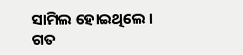ସାମିଲ ହୋଇଥିଲେ ।
ଗତ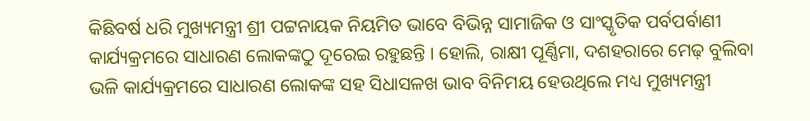କିଛିବର୍ଷ ଧରି ମୁଖ୍ୟମନ୍ତ୍ରୀ ଶ୍ରୀ ପଟ୍ଟନାୟକ ନିୟମିତ ଭାବେ ବିଭିନ୍ନ ସାମାଜିକ ଓ ସାଂସ୍କୃତିକ ପର୍ବପର୍ବାଣୀ କାର୍ଯ୍ୟକ୍ରମରେ ସାଧାରଣ ଲୋକଙ୍କଠୁ ଦୂରେଇ ରହୁଛନ୍ତି । ହୋଲି, ରାକ୍ଷୀ ପୂର୍ଣ୍ଣିମା, ଦଶହରାରେ ମେଢ଼ ବୁଲିବା ଭଳି କାର୍ଯ୍ୟକ୍ରମରେ ସାଧାରଣ ଲୋକଙ୍କ ସହ ସିଧାସଳଖ ଭାବ ବିନିମୟ ହେଉଥିଲେ ମଧ୍ୟ ମୁଖ୍ୟମନ୍ତ୍ରୀ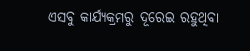ଏସବୁ କାର୍ଯ୍ୟକ୍ରମରୁ ଦୂରେଇ ରହୁଥିବା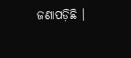ଜଣାପଡ଼ିଛି ।